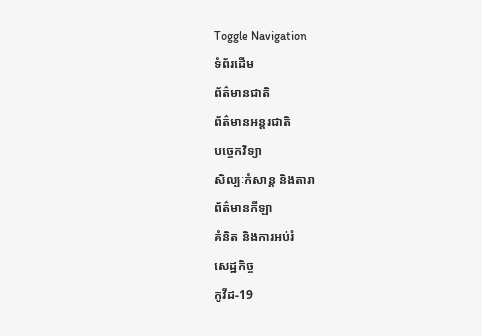Toggle Navigation
ទំព័រដើម
ព័ត៌មានជាតិ
ព័ត៌មានអន្តរជាតិ
បច្ចេកវិទ្យា
សិល្បៈកំសាន្ត និងតារា
ព័ត៌មានកីឡា
គំនិត និងការអប់រំ
សេដ្ឋកិច្ច
កូវីដ-19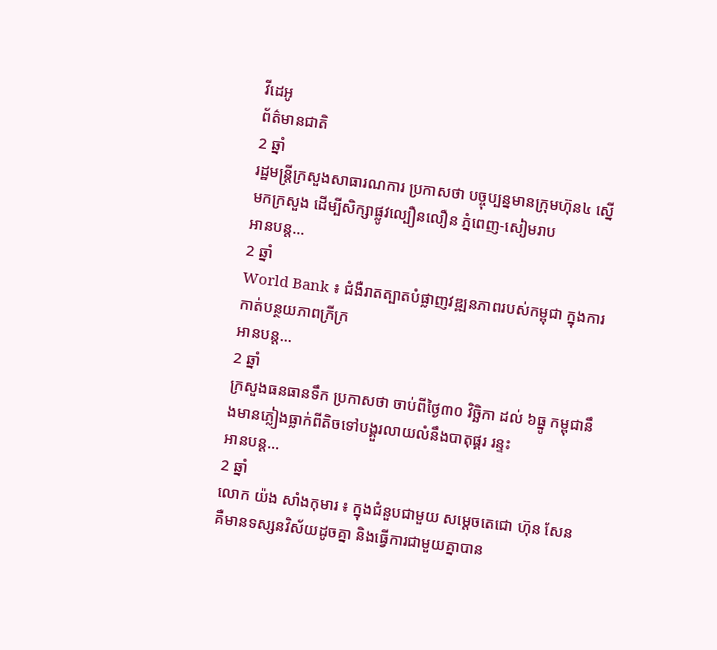វីដេអូ
ព័ត៌មានជាតិ
2 ឆ្នាំ
រដ្ឋមន្ត្រីក្រសួងសាធារណការ ប្រកាសថា បច្ចុប្បន្នមានក្រុមហ៊ុន៤ ស្នើមកក្រសួង ដើម្បីសិក្សាផ្លូវល្បឿនលឿន ភ្នំពេញ-សៀមរាប
អានបន្ត...
2 ឆ្នាំ
World Bank ៖ ជំងឺរាតត្បាតបំផ្លាញវឌ្ឍនភាពរបស់កម្ពុជា ក្នុងការកាត់បន្ថយភាពក្រីក្រ
អានបន្ត...
2 ឆ្នាំ
ក្រសួងធនធានទឹក ប្រកាសថា ចាប់ពីថ្ងៃ៣០ វិច្ឆិកា ដល់ ៦ធ្នូ កម្ពុជានឹងមានភ្លៀងធ្លាក់ពីតិចទៅបង្គួរលាយលំនឹងបាតុផ្គរ រន្ទះ
អានបន្ត...
2 ឆ្នាំ
លោក យ៉ង សាំងកុមារ ៖ ក្នុងជំនួបជាមួយ សម្ដេចតេជោ ហ៊ុន សែន គឺមានទស្សនវិស័យដូចគ្នា និងធ្វើការជាមួយគ្នាបាន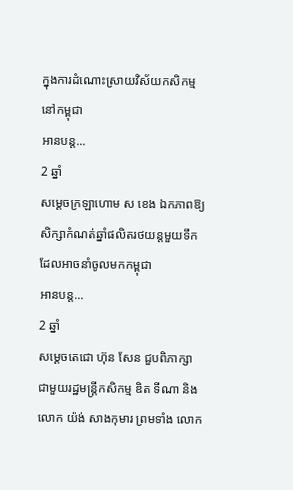ក្នុងការដំណោះស្រាយវិស័យកសិកម្ម នៅកម្ពុជា
អានបន្ត...
2 ឆ្នាំ
សម្ដេចក្រឡាហោម ស ខេង ឯកភាពឱ្យសិក្សាកំណត់ឆ្នាំផលិតរថយន្តមួយទឹក ដែលអាចនាំចូលមកកម្ពុជា
អានបន្ត...
2 ឆ្នាំ
សម្ដេចតេជោ ហ៊ុន សែន ជួបពិភាក្សាជាមួយរដ្ឋមន្ត្រីកសិកម្ម ឌិត ទីណា និងលោក យ៉ង់ សាងកុមារ ព្រមទាំង លោក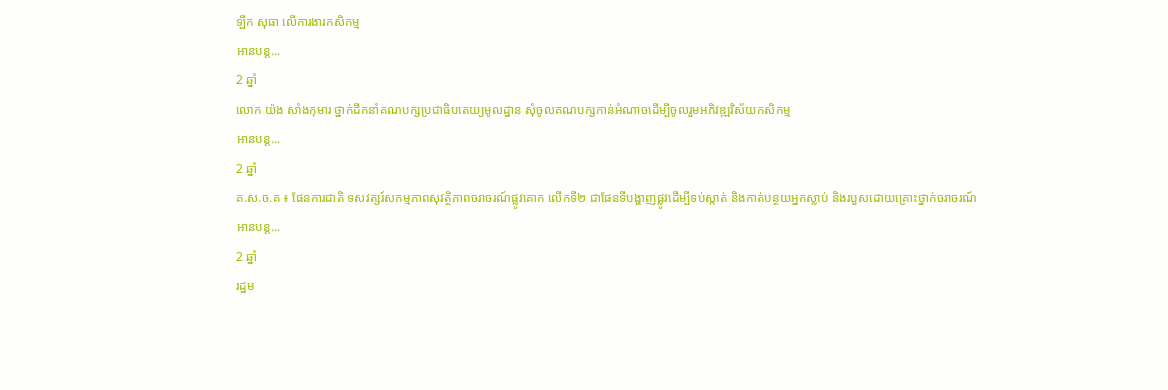ឡឹក សុធា លើការងារកសិកម្ម
អានបន្ត...
2 ឆ្នាំ
លោក យ៉ង សាំងកុមារ ថ្នាក់ដឹកនាំគណបក្សប្រជាធិបតេយ្យមូលដ្ឋាន សុំចូលគណបក្សកាន់អំណាចដើម្បីចូលរួមអភិវឌ្ឍវិស័យកសិកម្ម
អានបន្ត...
2 ឆ្នាំ
គ.ស.ច.គ ៖ ផែនការជាតិ ទសវត្សរ៍សកម្មភាពសុវត្ថិភាពចរាចរណ៍ផ្លូវគោក លើកទី២ ជាផែនទីបង្ហាញផ្លូវដើម្បីទប់ស្កាត់ និងកាត់បន្ថយអ្នកស្លាប់ និងរបួសដោយគ្រោះថ្នាក់ចរាចរណ៍
អានបន្ត...
2 ឆ្នាំ
រដ្ឋម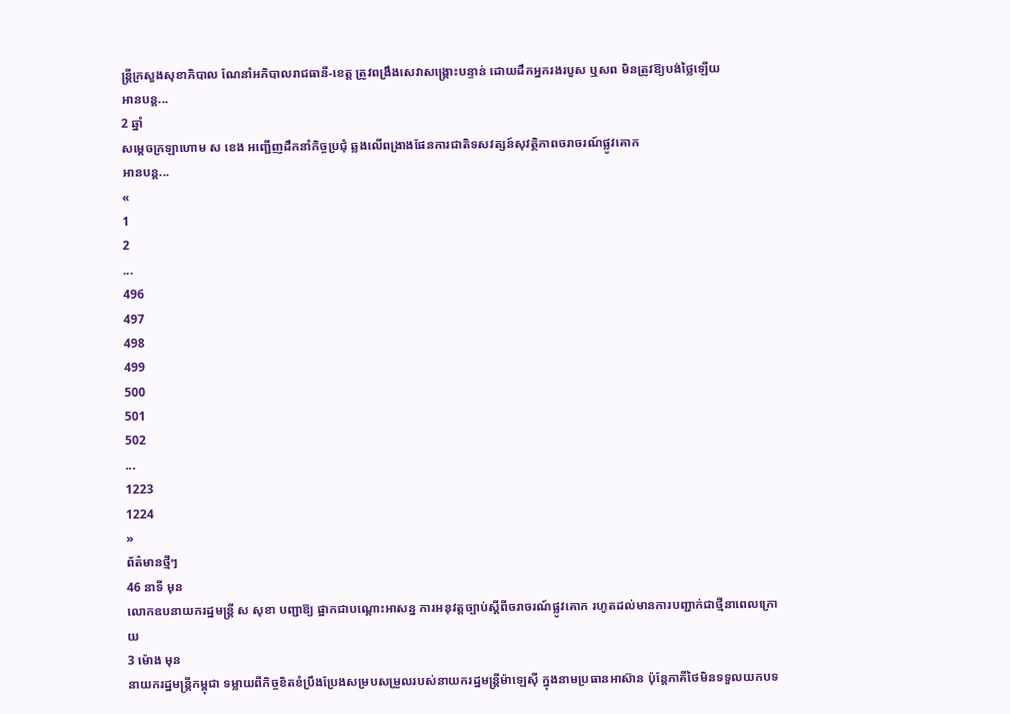ន្ត្រីក្រសួងសុខាភិបាល ណែនាំអភិបាលរាជធានី-ខេត្ត ត្រូវពង្រឹងសេវាសង្គ្រោះបន្ទាន់ ដោយដឹកអ្នករងរបួស ឬសព មិនត្រូវឱ្យបង់ថ្លៃឡើយ
អានបន្ត...
2 ឆ្នាំ
សម្ដេចក្រឡាហោម ស ខេង អញ្ជើញដឹកនាំកិច្ចប្រជុំ ឆ្លងលើពង្រាងផែនការជាតិទសវត្សន៍សុវត្ថិភាពចរាចរណ៍ផ្លូវគោក
អានបន្ត...
«
1
2
...
496
497
498
499
500
501
502
...
1223
1224
»
ព័ត៌មានថ្មីៗ
46 នាទី មុន
លោកឧបនាយករដ្ឋមន្ដ្រី ស សុខា បញ្ជាឱ្យ ផ្អាកជាបណ្ដោះអាសន្ន ការអនុវត្តច្បាប់ស្ដីពីចរាចរណ៍ផ្លូវគោក រហូតដល់មានការបញ្ជាក់ជាថ្មីនាពេលក្រោយ
3 ម៉ោង មុន
នាយករដ្ឋមន្ដ្រីកម្ពុជា ទម្លាយពីកិច្ចខិតខំប្រឹងប្រែងសម្របសម្រួលរបស់នាយករដ្ឋមន្រ្តីម៉ាឡេស៊ី ក្នុងនាមប្រធានអាស៊ាន ប៉ុន្តែភាគីថៃមិនទទួលយកបទ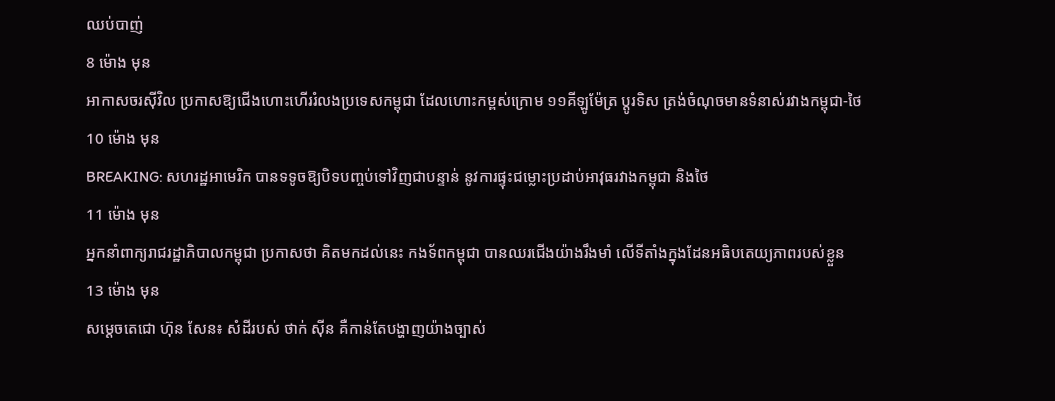ឈប់បាញ់
8 ម៉ោង មុន
អាកាសចរស៊ីវិល ប្រកាសឱ្យជើងហោះហើររំលងប្រទេសកម្ពុជា ដែលហោះកម្ពស់ក្រោម ១១គីឡូម៉ែត្រ ប្ដូរទិស ត្រង់ចំណុចមានទំនាស់រវាងកម្ពុជា-ថៃ
10 ម៉ោង មុន
BREAKING: សហរដ្ឋអាមេរិក បានទទូចឱ្យបិទបញ្ចប់ទៅវិញជាបន្ទាន់ នូវការផ្ទុះជម្លោះប្រដាប់អាវុធរវាងកម្ពុជា និងថៃ
11 ម៉ោង មុន
អ្នកនាំពាក្យរាជរដ្ឋាភិបាលកម្ពុជា ប្រកាសថា គិតមកដល់នេះ កងទ័ពកម្ពុជា បានឈរជើងយ៉ាងរឹងមាំ លើទីតាំងក្នុងដែនអធិបតេយ្យភាពរបស់ខ្លួន
13 ម៉ោង មុន
សម្តេចតេជោ ហ៊ុន សែន៖ សំដីរបស់ ថាក់ សុីន គឺកាន់តែបង្ហាញយ៉ាងច្បាស់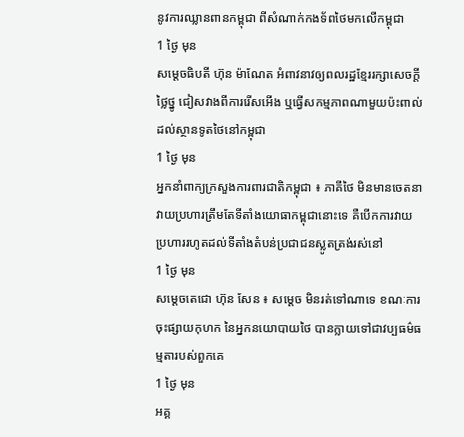នូវការឈ្លានពានកម្ពុជា ពីសំណាក់កងទ័ពថៃមកលើកម្ពុជា
1 ថ្ងៃ មុន
សម្ដេចធិបតី ហ៊ុន ម៉ាណែត អំពាវនាវឲ្យពលរដ្ឋខ្មែររក្សាសេចក្តីថ្លៃថ្នូ ជៀសវាងពីការរើសអើង ឬធ្វើសកម្មភាពណាមួយប៉ះពាល់ដល់ស្ថានទូតថៃនៅកម្ពុជា
1 ថ្ងៃ មុន
អ្នកនាំពាក្យក្រសួងការពារជាតិកម្ពុជា ៖ ភាគីថៃ មិនមានចេតនាវាយប្រហារត្រឹមតែទីតាំងយោធាកម្ពុជានោះទេ គឺបើកការវាយប្រហាររហូតដល់ទីតាំងតំបន់ប្រជាជនស្លូតត្រង់រស់នៅ
1 ថ្ងៃ មុន
សម្ដេចតេជោ ហ៊ុន សែន ៖ សម្ដេច មិនរត់ទៅណាទេ ខណៈការចុះផ្សាយកុហក នៃអ្នកនយោបាយថៃ បានក្លាយទៅជាវប្បធម៌ធម្មតារបស់ពួកគេ
1 ថ្ងៃ មុន
អគ្គ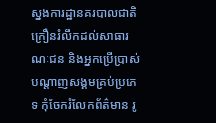ស្នងការដ្ឋានគរបាលជាតិ ក្រឿនរំលឹកដល់សាធារណៈជន និងអ្នកប្រើប្រាស់បណ្តាញសង្គមគ្រប់ប្រភេទ កុំចែករំលែកព័ត៌មាន រូ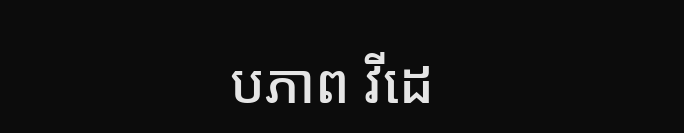បភាព វីដេ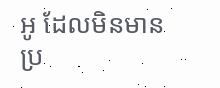អូ ដែលមិនមានប្រ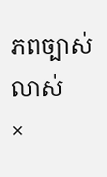ភពច្បាស់លាស់
×